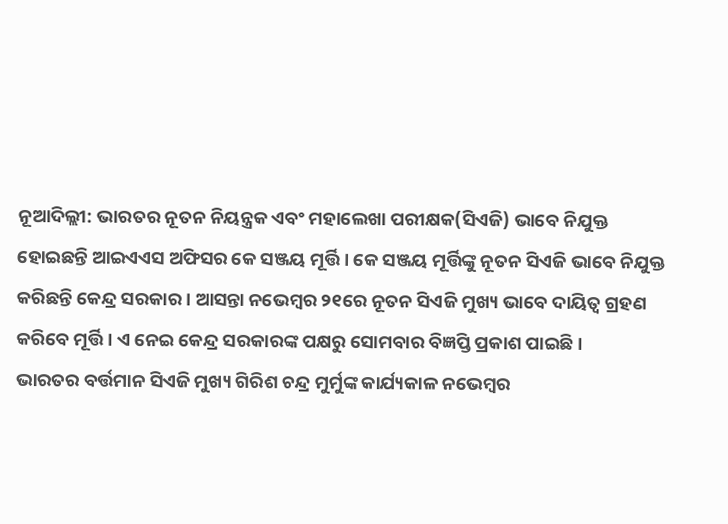ନୂଆଦିଲ୍ଲୀ: ଭାରତର ନୂତନ ନିୟନ୍ତ୍ରକ ଏବଂ ମହାଲେଖା ପରୀକ୍ଷକ(ସିଏଜି) ଭାବେ ନିଯୁକ୍ତ ହୋଇଛନ୍ତି ଆଇଏଏସ ଅଫିସର କେ ସଞ୍ଜୟ ମୂର୍ତ୍ତି । କେ ସଞ୍ଜୟ ମୂର୍ତ୍ତିଙ୍କୁ ନୂତନ ସିଏଜି ଭାବେ ନିଯୁକ୍ତ କରିଛନ୍ତି କେନ୍ଦ୍ର ସରକାର । ଆସନ୍ତା ନଭେମ୍ବର ୨୧ରେ ନୂତନ ସିଏଜି ମୁଖ୍ୟ ଭାବେ ଦାୟିତ୍ଵ ଗ୍ରହଣ କରିବେ ମୂର୍ତ୍ତି । ଏ ନେଇ କେନ୍ଦ୍ର ସରକାରଙ୍କ ପକ୍ଷରୁ ସୋମବାର ବିଜ୍ଞପ୍ତି ପ୍ରକାଶ ପାଇଛି।
ଭାରତର ବର୍ତ୍ତମାନ ସିଏଜି ମୁଖ୍ୟ ଗିରିଶ ଚନ୍ଦ୍ର ମୁର୍ମୁଙ୍କ କାର୍ଯ୍ୟକାଳ ନଭେମ୍ବର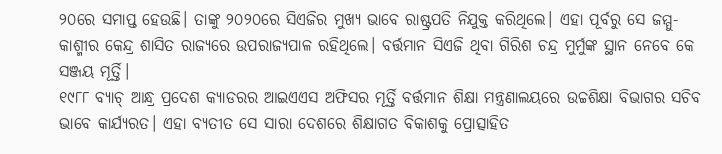୨୦ରେ ସମାପ୍ତ ହେଉଛି। ତାଙ୍କୁ ୨୦୨୦ରେ ସିଏଜିର ମୁଖ୍ୟ ଭାବେ ରାଷ୍ଟ୍ରପତି ନିଯୁକ୍ତ କରିଥିଲେ। ଏହା ପୂର୍ବରୁ ସେ ଜମ୍ମୁ-କାଶ୍ମୀର କେନ୍ଦ୍ର ଶାସିତ ରାଜ୍ୟରେ ଉପରାଜ୍ୟପାଳ ରହିଥିଲେ। ବର୍ତ୍ତମାନ ସିଏଜି ଥିବା ଗିରିଶ ଚନ୍ଦ୍ର ମୁର୍ମୁଙ୍କ ସ୍ଥାନ ନେବେ କେ ସଞ୍ଜୟ ମୂର୍ତ୍ତି।
୧୯୮୮ ବ୍ୟାଚ୍ ଆନ୍ଧ୍ର ପ୍ରଦେଶ କ୍ୟାଡରର ଆଇଏଏସ ଅଫିସର ମୂର୍ତ୍ତି ବର୍ତ୍ତମାନ ଶିକ୍ଷା ମନ୍ତ୍ରଣାଲୟରେ ଉଚ୍ଚଶିକ୍ଷା ବିଭାଗର ସଚିବ ଭାବେ କାର୍ଯ୍ୟରତ। ଏହା ବ୍ୟତୀତ ସେ ସାରା ଦେଶରେ ଶିକ୍ଷାଗତ ବିକାଶକୁ ପ୍ରୋତ୍ସାହିତ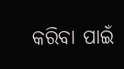କରିବା ପାଇଁ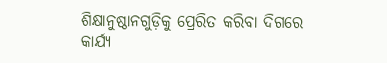ଶିକ୍ଷାନୁଷ୍ଠାନଗୁଡ଼ିକୁ ପ୍ରେରିତ କରିବା ଦିଗରେ କାର୍ଯ୍ୟ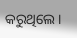କରୁଥିଲେ ।